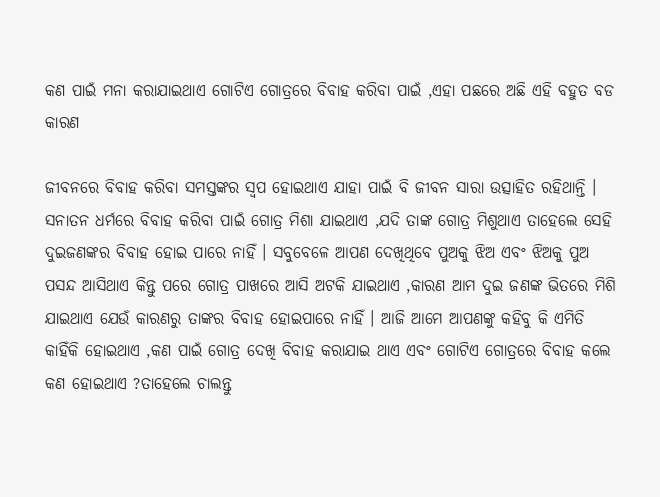କଣ ପାଇଁ ମନା କରାଯାଇଥାଏ ଗୋଟିଏ ଗୋତ୍ରରେ ବିବାହ କରିବା ପାଇଁ ,ଏହା ପଛରେ ଅଛି ଏହି ବହୁତ ବଡ କାରଣ

ଜୀବନରେ ବିବାହ କରିବା ସମସ୍ତଙ୍କର ସ୍ଵପ ହୋଇଥାଏ ଯାହା ପାଇଁ ବି ଜୀବନ ସାରା ଉତ୍ସାହିତ ରହିଥାନ୍ତି । ସନାତନ ଧର୍ମରେ ବିବାହ କରିବା ପାଇଁ ଗୋତ୍ର ମିଶା ଯାଇଥାଏ ,ଯଦି ତାଙ୍କ ଗୋତ୍ର ମିଶୁଥାଏ ତାହେଲେ ସେହି ଦୁଇଜଣଙ୍କର ବିବାହ ହୋଇ ପାରେ ନାହିଁ । ସବୁବେଳେ ଆପଣ ଦେଖିଥିବେ ପୁଅକୁ ଝିଅ ଏବଂ ଝିଅକୁ ପୁଅ ପସନ୍ଦ ଆସିଥାଏ କିନ୍ତୁ ପରେ ଗୋତ୍ର ପାଖରେ ଆସି ଅଟକି ଯାଇଥାଏ ,କାରଣ ଆମ ଦୁଇ ଜଣଙ୍କ ଭିତରେ ମିଶି ଯାଇଥାଏ ଯେଉଁ କାରଣରୁ ତାଙ୍କର ବିବାହ ହୋଇପାରେ ନାହିଁ । ଆଜି ଆମେ ଆପଣଙ୍କୁ କହିବୁ କି ଏମିତି କାହିଁକି ହୋଇଥାଏ ,କଣ ପାଇଁ ଗୋତ୍ର ଦେଖି ବିବାହ କରାଯାଇ ଥାଏ ଏବଂ ଗୋଟିଏ ଗୋତ୍ରରେ ବିବାହ କଲେ କଣ ହୋଇଥାଏ ?ତାହେଲେ ଚାଲନ୍ତୁ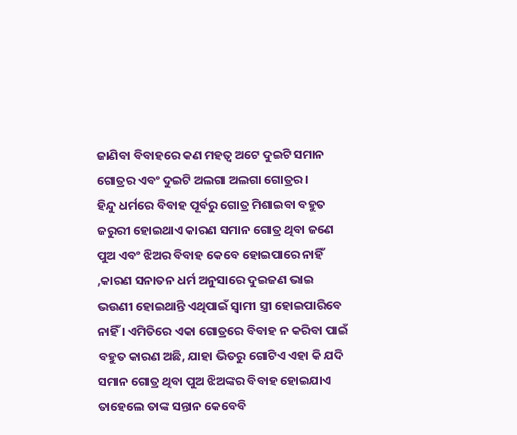ଜାଣିବା ବିବାହରେ କଣ ମହତ୍ଵ ଅଟେ ଦୁଇଟି ସମାନ ଗୋତ୍ରର ଏବଂ ଦୁଇଟି ଅଲଗା ଅଲଗା ଗୋତ୍ରର ।
ହିନ୍ଦୁ ଧର୍ମରେ ବିବାହ ପୂର୍ବରୁ ଗୋତ୍ର ମିଶାଇବା ବହୁତ ଜରୁରୀ ହୋଇଥାଏ କାରଣ ସମାନ ଗୋତ୍ର ଥିବା ଜଣେ ପୁଅ ଏବଂ ଝିଅର ବିବାହ କେବେ ହୋଇପାରେ ନାହିଁ ,କାରଣ ସନାତନ ଧର୍ମ ଅନୁସାରେ ଦୁଇଜଣ ଭାଇ ଭଉଣୀ ହୋଇଥାନ୍ତି ଏଥିପାଇଁ ସ୍ଵାମୀ ସ୍ତ୍ରୀ ହୋଇପାରିବେ ନାହିଁ । ଏମିତିରେ ଏକା ଗୋତ୍ରରେ ବିବାହ ନ କରିବା ପାଇଁ ବହୁତ କାରଣ ଅଛି, ଯାହା ଭିତରୁ ଗୋଟିଏ ଏହା କି ଯଦି ସମାନ ଗୋତ୍ର ଥିବା ପୁଅ ଝିଅଙ୍କର ବିବାହ ହୋଇଯାଏ ତାହେଲେ ତାଙ୍କ ସନ୍ତାନ କେବେବି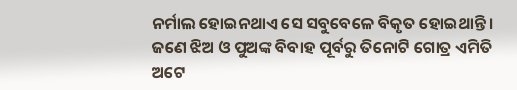ନର୍ମାଲ ହୋଇନଥାଏ ସେ ସବୁବେଳେ ବିକୃତ ହୋଇଥାନ୍ତି ।
ଜଣେ ଝିଅ ଓ ପୁଅଙ୍କ ବିବାହ ପୂର୍ବରୁ ତିନୋଟି ଗୋତ୍ର ଏମିତି ଅଟେ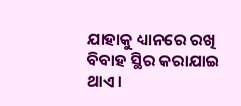ଯାହାକୁ ଧ୍ୟାନରେ ରଖି ବିବାହ ସ୍ଥିର କରାଯାଇ ଥାଏ ।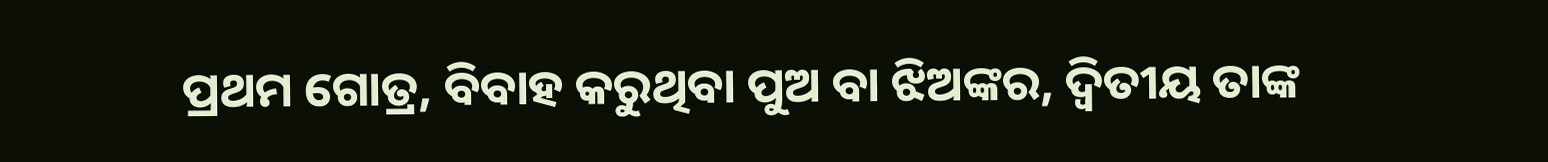ପ୍ରଥମ ଗୋତ୍ର, ବିବାହ କରୁଥିବା ପୁଅ ବା ଝିଅଙ୍କର, ଦ୍ଵିତୀୟ ତାଙ୍କ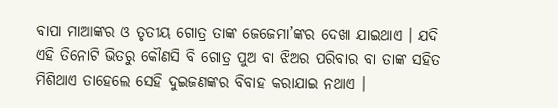ବାପା ମାଆଙ୍କର ଓ ତୃତୀୟ ଗୋତ୍ର ତାଙ୍କ ଜେଜେମା’ଙ୍କର ଦେଖା ଯାଇଥାଏ । ଯଦି ଏହି ତିନୋଟି ଭିତରୁ କୌଣସି ବି ଗୋତ୍ର ପୁଅ ବା ଝିଅର ପରିବାର ବା ତାଙ୍କ ସହିତ ମିଶିଥାଏ ତାହେଲେ ସେହି ଦୁଇଜଣଙ୍କର ବିବାହ କରାଯାଇ ନଥାଏ ।